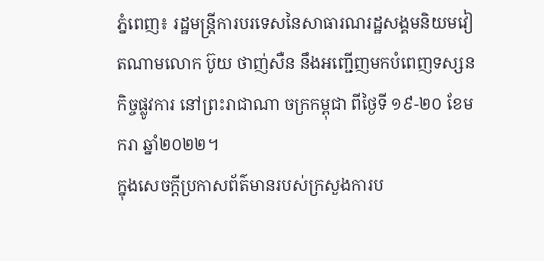ភ្នំពេញ៖ រដ្ឋមន្រ្តីការបរទេសនៃសាធារណរដ្ឋសង្គមនិយមវៀតណាមលោក ប៊ូយ ថាញ់សឺន នឹងអញ្ជើញមកបំពេញទស្សនកិច្ចផ្លូវការ នៅព្រះរាជាណា ចក្រកម្ពុជា ពីថ្ងៃទី ១៩-២០ ខែមករា ឆ្នាំ២០២២។
ក្នុងសេចក្តីប្រកាសព័ត៌មានរបស់ក្រសួងការប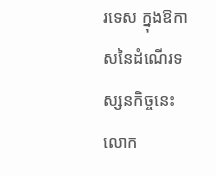រទេស ក្នុងឱកាសនៃដំណើរទស្សនកិច្ចនេះ លោក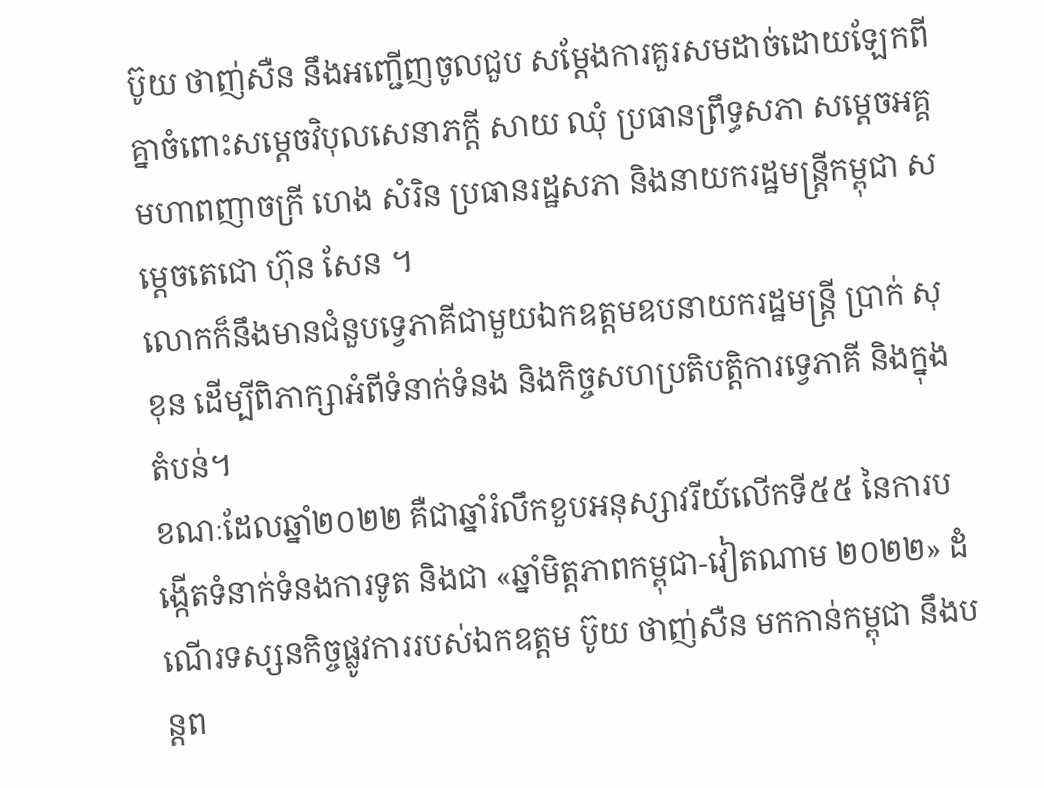ប៊ូយ ថាញ់សឺន នឹងអញ្ជើញចូលជួប សម្តែងការគួរសមដាច់ដោយឡែកពីគ្នាចំពោះសម្តេចវិបុលសេនាភក្តី សាយ ឈុំ ប្រធានព្រឹទ្ធសភា សម្តេចអគ្គមហាពញាចក្រី ហេង សំរិន ប្រធានរដ្ឋសភា និងនាយករដ្ឋមន្រ្តីកម្ពុជា សម្តេចតេជោ ហ៊ុន សែន ។
លោកក៏នឹងមានជំនួបទ្វេភាគីជាមួយឯកឧត្តមឧបនាយករដ្ឋមន្រ្តី ប្រាក់ សុខុន ដើម្បីពិភាក្សាអំពីទំនាក់ទំនង និងកិច្ចសហប្រតិបត្តិការទ្វេភាគី និងក្នុងតំបន់។
ខណៈដែលឆ្នាំ២០២២ គឺជាឆ្នាំរំលឹកខួបអនុស្សាវរីយ៍លើកទី៥៥ នៃការបង្កើតទំនាក់ទំនងការទូត និងជា «ឆ្នាំមិត្តភាពកម្ពុជា-វៀតណាម ២០២២» ដំណើរទស្សនកិច្ចផ្លូវការរបស់ឯកឧត្តម ប៊ូយ ថាញ់សឺន មកកាន់កម្ពុជា នឹងបន្តព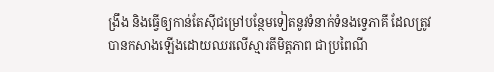ង្រឹង និងធ្វើឲ្យកាន់តែស៊ីជម្រៅបន្ថែមទៀតនូវទំនាក់ទំនងទ្វេភាគី ដែលត្រូវបានកសាងឡើងដោយឈរលើស្មារតីមិត្តភាព ជាប្រពៃណី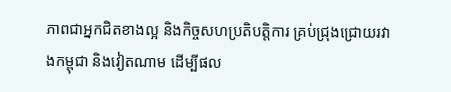ភាពជាអ្នកជិតខាងល្អ និងកិច្ចសហប្រតិបត្តិការ គ្រប់ជ្រុងជ្រោយរវាងកម្ពុជា និងវៀតណាម ដើម្បីផល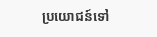ប្រយោជន៍ទៅ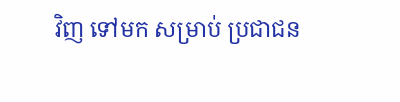វិញ ទៅមក សម្រាប់ ប្រជាជន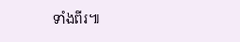ទាំងពីរ៕